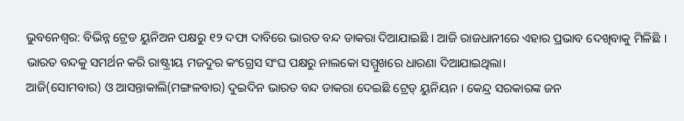ଭୁବନେଶ୍ବର: ବିଭିନ୍ନ ଟ୍ରେଡ ୟୁନିଅନ ପକ୍ଷରୁ ୧୨ ଦଫା ଦାବିରେ ଭାରତ ବନ୍ଦ ଡାକରା ଦିଆଯାଇଛି । ଆଜି ରାଜଧାନୀରେ ଏହାର ପ୍ରଭାବ ଦେଖିବାକୁ ମିଳିଛି । ଭାରତ ବନ୍ଦକୁ ସମର୍ଥନ କରି ରାଷ୍ଟ୍ରୀୟ ମଜଦୁର କଂଗ୍ରେସ ସଂଘ ପକ୍ଷରୁ ନାଲକୋ ସମ୍ମୁଖରେ ଧାରଣା ଦିଆଯାଇଥିଲା।
ଆଜି(ସୋମବାର) ଓ ଆସନ୍ତାକାଲି(ମଙ୍ଗଳବାର) ଦୁଇଦିନ ଭାରତ ବନ୍ଦ ଡାକରା ଦେଇଛି ଟ୍ରେଡ୍ ୟୁନିୟନ । କେନ୍ଦ୍ର ସରକାରଙ୍କ ଜନ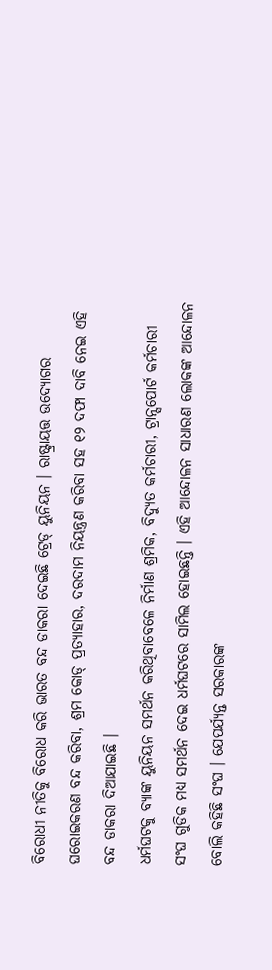ବିରୋଧୀ ନୀତିକୁ ବିରୋଧ କରି ଭାରତ ବନ୍ଦ ଡାକରା ଦେଇଛି ଟ୍ରେଡ୍ ୟୁନିୟନ । ରାଷ୍ଟ୍ରାୟତ୍ତ ଉଦ୍ୟୋଗର ଘରୋଇକରଣ ବନ୍ଦ କରିବା, ଶ୍ରମ କୋଡ୍ ପ୍ରତ୍ୟାହାର, ଦରଦାମ ନିୟନ୍ତ୍ରଣ କରିବା ସହ ୧୨ ଦଫା ଦାବି ନେଇ ଏହି ବନ୍ଦ ଡାକରା ଦିଆଯାଇଛି ।
ଧର୍ମଘଟକୁ ବ୍ୟାଙ୍କ ୟୁନିୟନ ସମର୍ଥନ କରିଥିବାବେଳେ ନିର୍ମାଣ ଶ୍ରମିକ, ବିଦ୍ୟୁତ କର୍ମଚାରୀ, ଟ୍ରାନ୍ସପୋର୍ଟ କର୍ମଚାରୀ ସଂଘ ଗୁଡିକ ମଧ୍ୟ ସମର୍ଥନ ଦେଇ ଧର୍ମଘଟରେ ସାମିଲ ହୋଇଛନ୍ତି । ଏହି ଆନ୍ଦୋଳନ ସାଧାରଣ ଲୋକଙ୍କ ଆନ୍ଦୋଳନ ବୋଲି କହିଛି ସଂଘ । ଯେପର୍ଯ୍ୟନ୍ତ ସରକାରଙ୍କ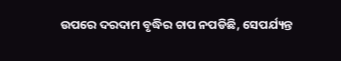ଉପରେ ଦରଦାମ ବୃଦ୍ଧିର ଚାପ ନପଡିଛି, ସେପର୍ଯ୍ୟନ୍ତ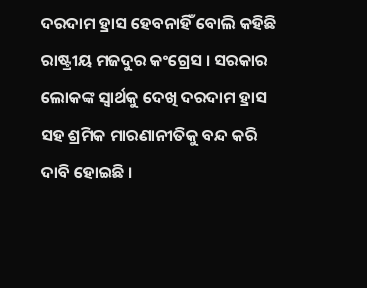ଦରଦାମ ହ୍ରାସ ହେବନାହିଁ ବୋଲି କହିଛି ରାଷ୍ଟ୍ରୀୟ ମଜଦୁର କଂଗ୍ରେସ । ସରକାର ଲୋକଙ୍କ ସ୍ୱାର୍ଥକୁ ଦେଖି ଦରଦାମ ହ୍ରାସ ସହ ଶ୍ରମିକ ମାରଣାନୀତିକୁ ବନ୍ଦ କରି ଦାବି ହୋଇଛି ।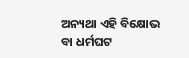ଅନ୍ୟଥା ଏହି ବିକ୍ଷୋଭ ବା ଧର୍ମଘଟ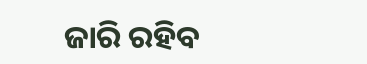ଜାରି ରହିବ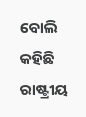ବୋଲି କହିଛି ରାଷ୍ଟ୍ରୀୟ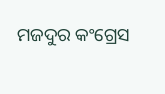ମଜଦୁର କଂଗ୍ରେସ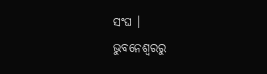ସଂଘ ।
ଭୁବନେଶ୍ବରରୁ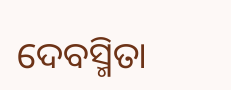ଦେବସ୍ମିତା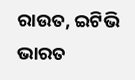ରାଉତ, ଇଟିଭି ଭାରତ